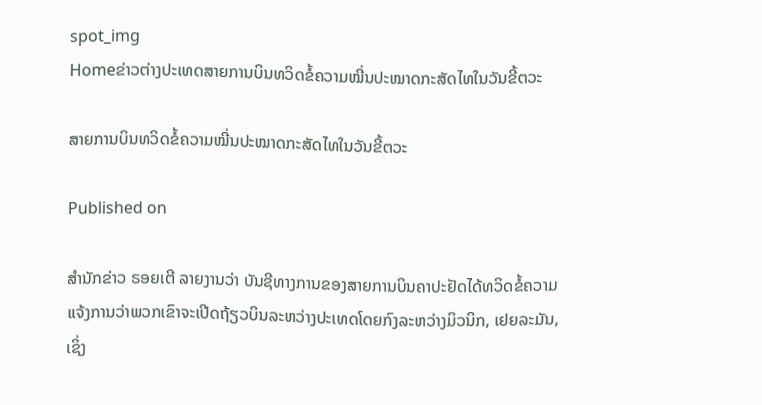spot_img
Homeຂ່າວຕ່າງປະເທດສາຍການບິນທວິດຂໍ້ຄວາມໝີ່ນປະໝາດກະສັດໄທໃນວັນຂີ້ຕວະ

ສາຍການບິນທວິດຂໍ້ຄວາມໝີ່ນປະໝາດກະສັດໄທໃນວັນຂີ້ຕວະ

Published on

ສໍານັກຂ່າວ ຣອຍເຕີ ລາຍງານວ່າ ບັນຊີທາງການຂອງສາຍການບິນຄາປະຢັດໄດ້ທວິດຂໍ້ຄວາມແຈ້ງການວ່າພວກເຂົາຈະເປີດຖ້ຽວບິນລະຫວ່າງປະເທດໂດຍກົງລະຫວ່າງມິວນິກ, ເຢຍລະມັນ, ເຊິ່ງ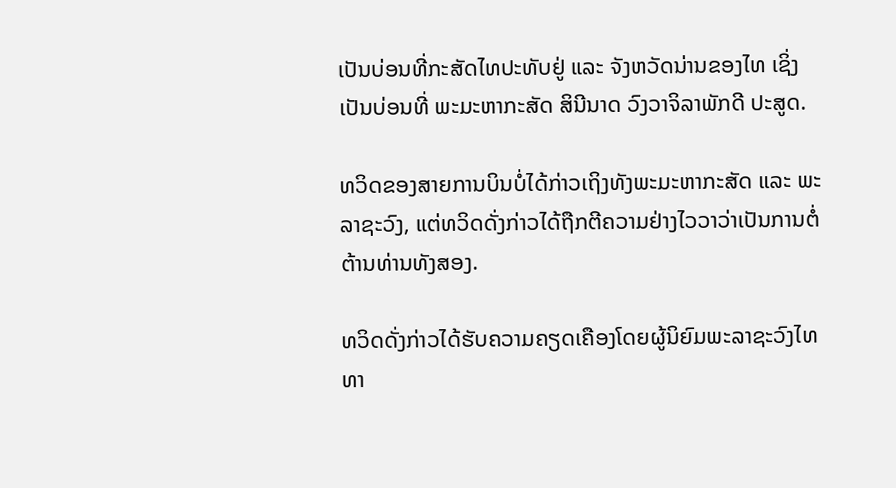ເປັນບ່ອນທີ່ກະສັດໄທປະທັບຢູ່ ແລະ ຈັງຫວັດນ່ານຂອງໄທ ເຊິ່ງເປັນບ່ອນທີ່ ພະມະຫາກະສັດ ສິນີນາດ ວົງວາຈິລາພັກດີ ປະສູດ.

ທວິດຂອງສາຍການບິນບໍ່ໄດ້ກ່າວເຖິງທັງພະມະຫາກະສັດ ແລະ ພະລາຊະວົງ, ແຕ່ທວິດດັ່ງກ່າວໄດ້ຖືກຕີຄວາມຢ່າງໄວວາວ່າເປັນການຕໍ່ຕ້ານທ່ານທັງສອງ.

ທວິດດັ່ງກ່າວໄດ້ຮັບຄວາມຄຽດເຄືອງໂດຍຜູ້ນິຍົມພະລາຊະວົງໄທທາ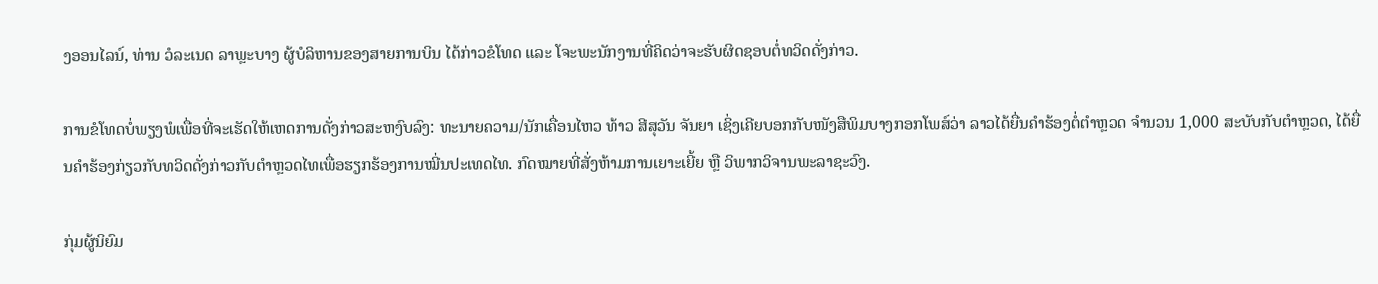ງອອນໄລນ໌, ທ່ານ ວໍລະເນດ ລາພຼະບາງ ຜູ້ບໍລິຫານຂອງສາຍການບິນ ໄດ້ກ່າວຂໍໂທດ ແລະ ໂຈະພະນັກງານທີ່ຄິດວ່າຈະຮັບຜິດຊອບຕໍ່ທວິດດັ່ງກ່າວ.

ການຂໍໂທດບໍ່ພຽງພໍເພື່ອທີ່ຈະເຮັດໃຫ້ເຫດການດັ່ງກ່າວສະຫງົບລົງ: ທະນາຍຄວາມ/ນັກເຄື່ອນໄຫວ ທ້າວ ສີສຸວັນ ຈັນຍາ ເຊິ່ງເຄີຍບອກກັບໜັງສືພິມບາງກອກໂພສ໌ວ່າ ລາວໄດ້ຍື່ນຄຳຮ້ອງຕໍ່ຕໍາຫຼວດ ຈໍານວນ 1,000 ສະບັບກັບຕຳຫຼວດ, ໄດ້ຍື່ນຄຳຮ້ອງກ່ຽວກັບທວິດດັ່ງກ່າວກັບຕຳຫຼວດໄທເພື່ອຮຽກຮ້ອງການໝີ່ນປະເທດໄທ. ກົດໝາຍທີ່ສັ່ງຫ້າມການເຍາະເຍີ້ຍ ຫຼື ວິພາກວິຈານພະລາຊະວົງ.

ກຸ່ມຜູ້ນິຍົມ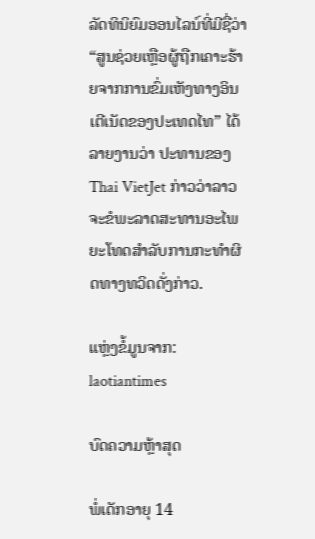ລັດທິນິຍົມອອນໄລນ໌ທີ່ມີຊື່ວ່າ “ສູນຊ່ວຍເຫຼືອຜູ້ຖືກເຄາະຮ້າຍຈາກການຂົ່ມເຫັງທາງອິນເຕີເນັດຂອງປະເທດໄທ” ໄດ້ລາຍງານວ່າ ປະທານຂອງ Thai VietJet ກ່າວວ່າລາວຈະຂໍພະລາດສະທານອະໄພຍະໂທດສໍາລັບການກະທໍາຜິດທາງທວິດດັ່ງກ່າວ.

ແຫຼ່ງຂໍ້ມູນຈາກ: laotiantimes

ບົດຄວາມຫຼ້າສຸດ

ພໍ່ເດັກອາຍຸ 14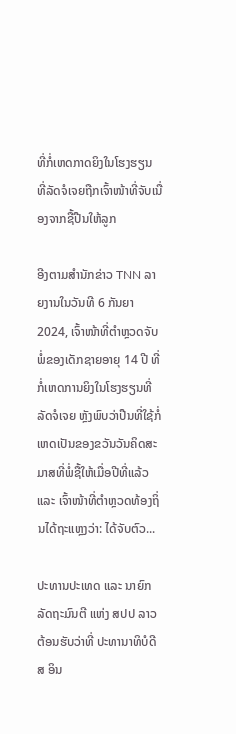ທີ່ກໍ່ເຫດກາດຍິງໃນໂຮງຮຽນ ທີ່ລັດຈໍເຈຍຖືກເຈົ້າໜ້າທີ່ຈັບເນື່ອງຈາກຊື້ປືນໃຫ້ລູກ

ອີງຕາມສຳນັກຂ່າວ TNN ລາຍງານໃນວັນທີ 6 ກັນຍາ 2024, ເຈົ້າໜ້າທີ່ຕຳຫຼວດຈັບພໍ່ຂອງເດັກຊາຍອາຍຸ 14 ປີ ທີ່ກໍ່ເຫດການຍິງໃນໂຮງຮຽນທີ່ລັດຈໍເຈຍ ຫຼັງພົບວ່າປືນທີ່ໃຊ້ກໍ່ເຫດເປັນຂອງຂວັນວັນຄິດສະມາສທີ່ພໍ່ຊື້ໃຫ້ເມື່ອປີທີ່ແລ້ວ ແລະ ເຈົ້າໜ້າທີ່ຕຳຫຼວດທ້ອງຖິ່ນໄດ້ຖະແຫຼງວ່າ: ໄດ້ຈັບຕົວ...

ປະທານປະເທດ ແລະ ນາຍົກລັດຖະມົນຕີ ແຫ່ງ ສປປ ລາວ ຕ້ອນຮັບວ່າທີ່ ປະທານາທິບໍດີ ສ ອິນ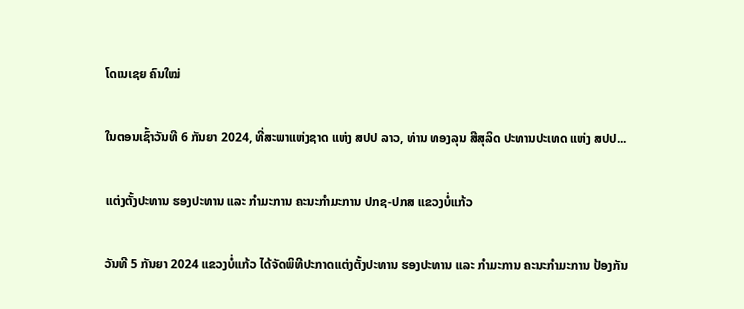ໂດເນເຊຍ ຄົນໃໝ່

ໃນຕອນເຊົ້າວັນທີ 6 ກັນຍາ 2024, ທີ່ສະພາແຫ່ງຊາດ ແຫ່ງ ສປປ ລາວ, ທ່ານ ທອງລຸນ ສີສຸລິດ ປະທານປະເທດ ແຫ່ງ ສປປ...

ແຕ່ງຕັ້ງປະທານ ຮອງປະທານ ແລະ ກຳມະການ ຄະນະກຳມະການ ປກຊ-ປກສ ແຂວງບໍ່ແກ້ວ

ວັນທີ 5 ກັນຍາ 2024 ແຂວງບໍ່ແກ້ວ ໄດ້ຈັດພິທີປະກາດແຕ່ງຕັ້ງປະທານ ຮອງປະທານ ແລະ ກຳມະການ ຄະນະກຳມະການ ປ້ອງກັນ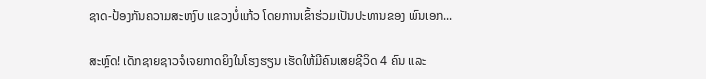ຊາດ-ປ້ອງກັນຄວາມສະຫງົບ ແຂວງບໍ່ແກ້ວ ໂດຍການເຂົ້າຮ່ວມເປັນປະທານຂອງ ພົນເອກ...

ສະຫຼົດ! ເດັກຊາຍຊາວຈໍເຈຍກາດຍິງໃນໂຮງຮຽນ ເຮັດໃຫ້ມີຄົນເສຍຊີວິດ 4 ຄົນ ແລະ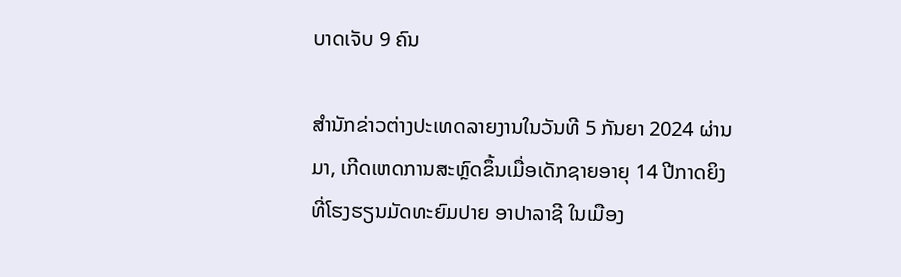ບາດເຈັບ 9 ຄົນ

ສຳນັກຂ່າວຕ່າງປະເທດລາຍງານໃນວັນທີ 5 ກັນຍາ 2024 ຜ່ານມາ, ເກີດເຫດການສະຫຼົດຂຶ້ນເມື່ອເດັກຊາຍອາຍຸ 14 ປີກາດຍິງທີ່ໂຮງຮຽນມັດທະຍົມປາຍ ອາປາລາຊີ ໃນເມືອງ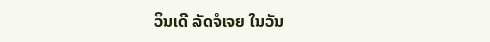ວິນເດີ ລັດຈໍເຈຍ ໃນວັນ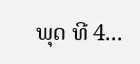ພຸດ ທີ 4...